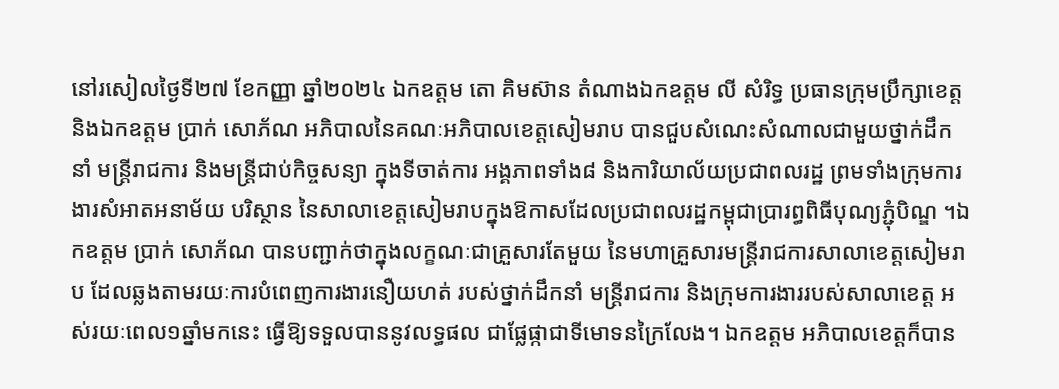នៅរសៀលថ្ងៃទី២៧ ខែកញ្ញា ឆ្នាំ២០២៤ ឯកឧត្តម តោ គិមស៊ាន តំណាងឯកឧត្តម លី សំរិទ្ធ ប្រធានក្រុមប្រឹក្សាខេត្ត និងឯកឧត្តម ប្រាក់ សោភ័ណ អភិបាលនៃគណៈអភិបាលខេត្តសៀមរាប បានជួបសំណេះសំណាលជាមួយថ្នាក់ដឹកនាំ មន្ត្រីរាជការ និងមន្រ្ដីជាប់កិច្ចសន្យា ក្នុងទីចាត់ការ អង្គភាពទាំង៨ និងការិយាល័យប្រជាពលរដ្ឋ ព្រមទាំងក្រុមការងារសំអាតអនាម័យ បរិស្ថាន នៃសាលាខេត្តសៀមរាបក្នុងឱកាសដែលប្រជាពលរដ្ឋកម្ពុជាប្រារព្ធពិធីបុណ្យភ្ជុំបិណ្ឌ ។ឯកឧត្តម ប្រាក់ សោភ័ណ បានបញ្ជាក់ថាក្នុងលក្ខណៈជាគ្រួសារតែមួយ នៃមហាគ្រួសារមន្ត្រីរាជការសាលាខេត្តសៀមរាប ដែលឆ្លងតាមរយៈការបំពេញការងារនឿយហត់ របស់ថ្នាក់ដឹកនាំ មន្ត្រីរាជការ និងក្រុមការងាររបស់សាលាខេត្ត អស់រយៈពេល១ឆ្នាំមកនេះ ធ្វើឱ្យទទួលបាននូវលទ្ធផល ជាផ្លែផ្កាជាទីមោទនក្រៃលែង។ ឯកឧត្តម អភិបាលខេត្ដក៏បាន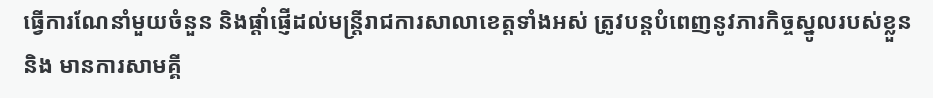ធ្វើការណែនាំមួយចំនួន និងផ្តាំផ្ញើដល់មន្ត្រីរាជការសាលាខេត្តទាំងអស់ ត្រូវបន្តបំពេញនូវភារកិច្ចស្នូលរបស់ខ្លួន និង មានការសាមគ្គី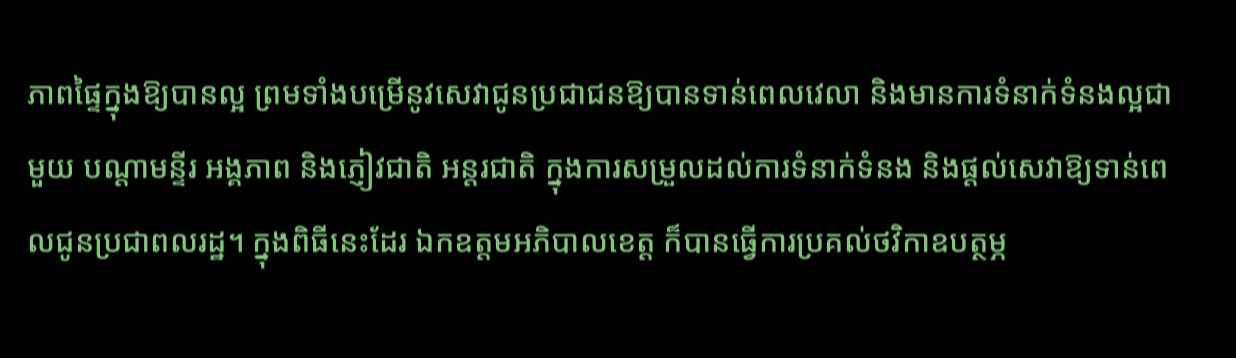ភាពផ្ទៃក្នុងឱ្យបានល្អ ព្រមទាំងបម្រើនូវសេវាជូនប្រជាជនឱ្យបានទាន់ពេលវេលា និងមានការទំនាក់ទំនងល្អជាមួយ បណ្តាមន្ទីរ អង្គភាព និងភ្ញៀវជាតិ អន្តរជាតិ ក្នុងការសម្រួលដល់ការទំនាក់ទំនង និងផ្តល់សេវាឱ្យទាន់ពេលជូនប្រជាពលរដ្ឋ។ ក្នុងពិធីនេះដែរ ឯកឧត្តមអភិបាលខេត្ត ក៏បានធ្វើការប្រគល់ថវិកាឧបត្ថម្ភ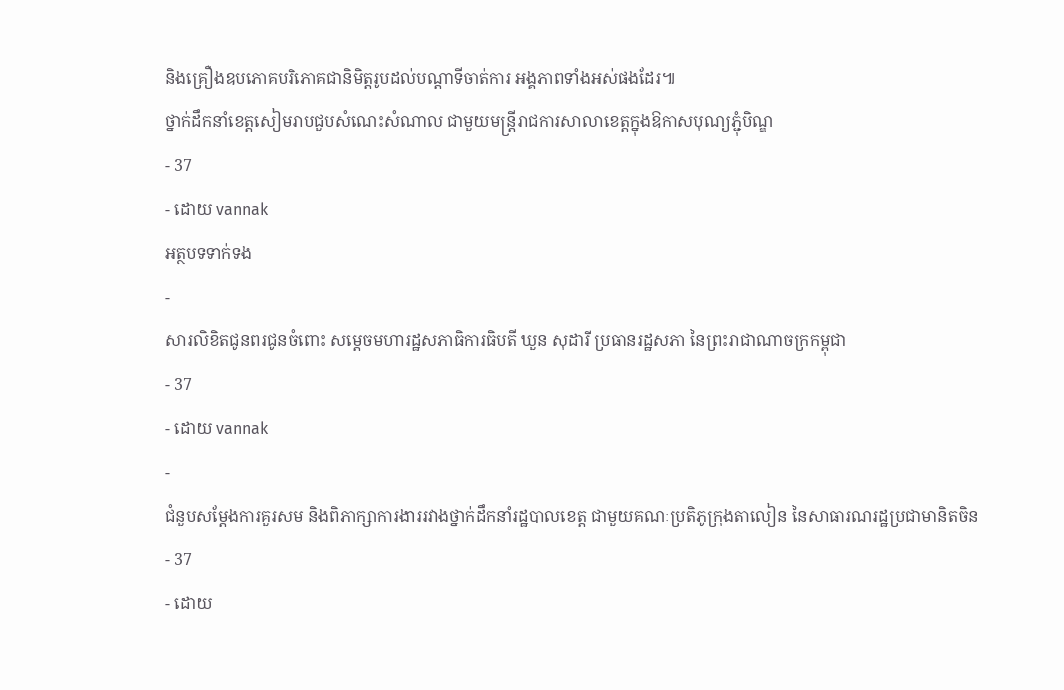និងគ្រឿងឧបភោគបរិភោគជានិមិត្តរូបដល់បណ្តាទីចាត់ការ អង្គភាពទាំងអស់ផងដែរ៕
ថ្នាក់ដឹកនាំខេត្តសៀមរាបជួបសំណេះសំណាល ជាមួយមន្ត្រីរាជការសាលាខេត្តក្នុងឱកាសបុណ្យភ្ជុំបិណ្ឌ
- 37
- ដោយ vannak
អត្ថបទទាក់ទង
-
សារលិខិតជូនពរជូនចំពោះ សម្តេចមហារដ្ឋសភាធិការធិបតី ឃួន សុដារី ប្រធានរដ្ឋសភា នៃព្រះរាជាណាចក្រកម្ពុជា
- 37
- ដោយ vannak
-
ជំនួបសម្ដែងការគួរសម និងពិភាក្សាការងាររវាងថ្នាក់ដឹកនាំរដ្ឋបាលខេត្ត ជាមួយគណៈប្រតិភូក្រុងតាលៀន នៃសាធារណរដ្ឋប្រជាមានិតចិន
- 37
- ដោយ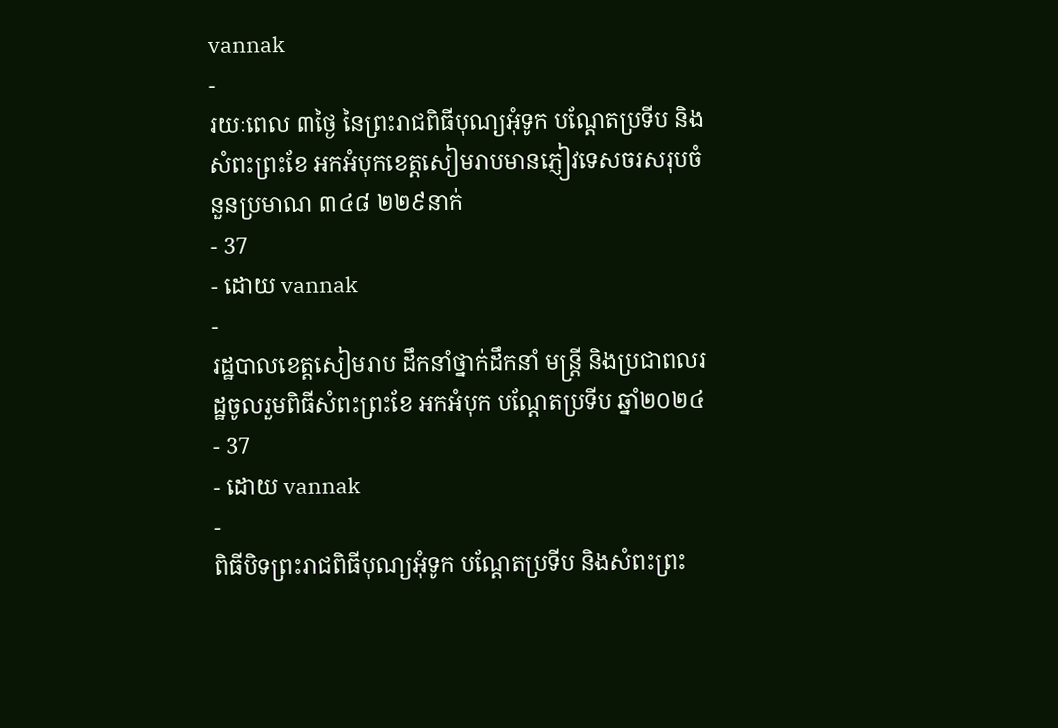vannak
-
រយៈពេល ៣ថ្ងៃ នៃព្រះរាជពិធីបុណ្យអុំទូក បណ្តែតប្រទីប និងសំពះព្រះខែ អកអំបុកខេត្តសៀមរាបមានភ្ញៀវទេសចរសរុបចំនួនប្រមាណ ៣៤៨ ២២៩នាក់
- 37
- ដោយ vannak
-
រដ្ឋបាលខេត្តសៀមរាប ដឹកនាំថ្នាក់ដឹកនាំ មន្រ្តី និងប្រជាពលរដ្ឋចូលរួមពិធីសំពះព្រះខែ អកអំបុក បណ្ដែតប្រទីប ឆ្នាំ២០២៤
- 37
- ដោយ vannak
-
ពិធីបិទព្រះរាជពិធីបុណ្យអុំទូក បណ្តែតប្រទីប និងសំពះព្រះ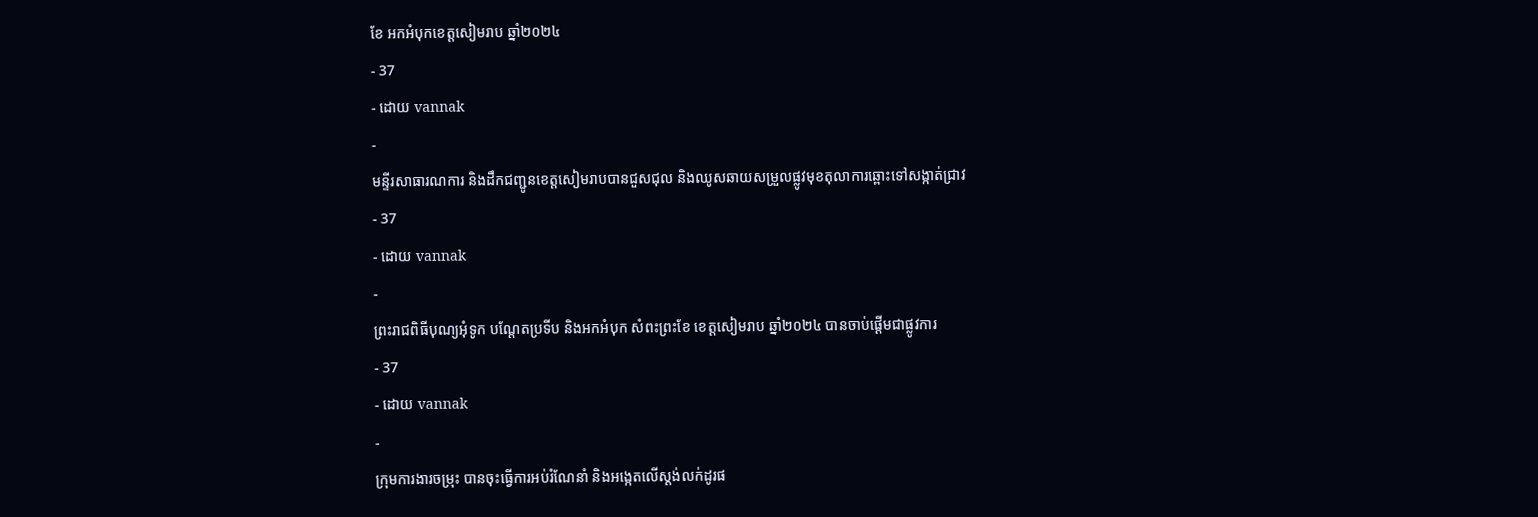ខែ អកអំបុកខេត្តសៀមរាប ឆ្នាំ២០២៤
- 37
- ដោយ vannak
-
មន្ទីរសាធារណការ និងដឹកជញ្ជូនខេត្តសៀមរាបបានជួសជុល និងឈូសឆាយសម្រួលផ្លូវមុខតុលាការឆ្ពោះទៅសង្កាត់ជ្រាវ
- 37
- ដោយ vannak
-
ព្រះរាជពិធីបុណ្យអុំទូក បណ្តែតប្រទីប និងអកអំបុក សំពះព្រះខែ ខេត្តសៀមរាប ឆ្នាំ២០២៤ បានចាប់ផ្ដើមជាផ្លូវការ
- 37
- ដោយ vannak
-
ក្រុមការងារចម្រុះ បានចុះធ្វើការអប់រំណែនាំ និងអង្កេតលើស្តង់លក់ដូរផ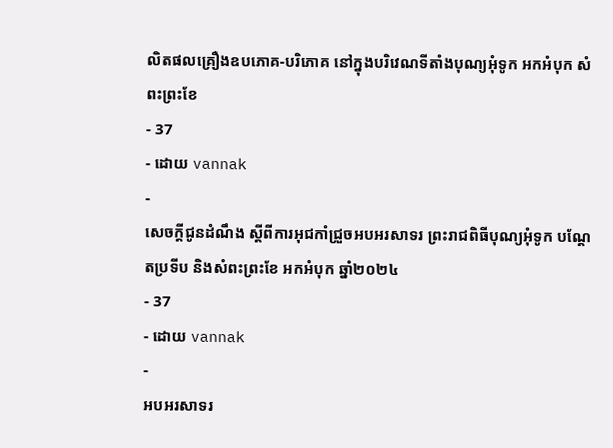លិតផលគ្រឿងឧបភោគ-បរិភោគ នៅក្នុងបរិវេណទីតាំងបុណ្យអុំទូក អកអំបុក សំពះព្រះខែ
- 37
- ដោយ vannak
-
សេចក្តីជូនដំណឹង ស្តីពីការអុជកាំជ្រួចអបអរសាទរ ព្រះរាជពិធីបុណ្យអុំទូក បណ្តែតប្រទីប និងសំពះព្រះខែ អកអំបុក ឆ្នាំ២០២៤
- 37
- ដោយ vannak
-
អបអរសាទរ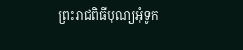ព្រះរាជពិធីបុណ្យអុំទូក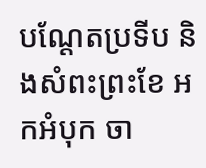បណ្ដែតប្រទីប និងសំពះព្រះខែ អកអំបុក ចា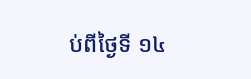ប់ពីថ្ងៃទី ១៤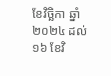ខែវិច្ឆិកា ឆ្នាំ២០២៤ ដល់ ១៦ ខែវិ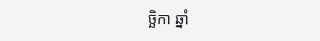ច្ឆិកា ឆ្នាំ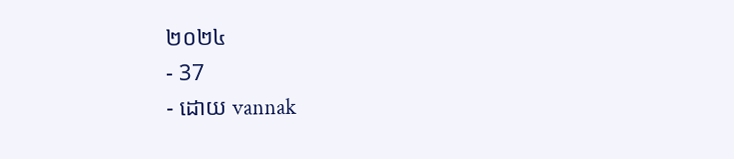២០២៤
- 37
- ដោយ vannak